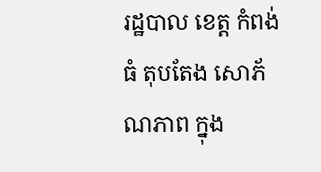រដ្ឋបាល ខេត្ត កំពង់ធំ តុបតែង សោភ័ណភាព ក្នុង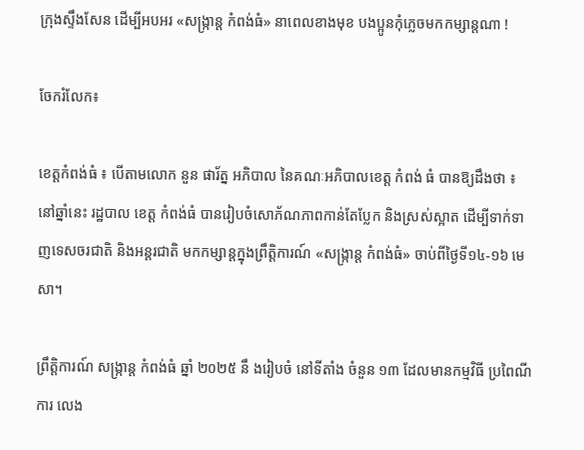ក្រុងស្ទឹងសែន ដេីម្បីអបអរ «សង្រ្កាន្ត កំពង់ធំ» នាពេលខាងមុខ បងប្អូនកុំភ្លេចមកកម្សាន្តណា !

ចែករំលែក៖

ខេត្តកំពង់ធំ ៖ បើតាមលោក នួន ផារ័ត្ន អភិបាល នៃគណៈអភិបាលខេត្ត កំពង់ ធំ បានឱ្យដឹងថា ៖ នៅឆ្នាំនេះ រដ្ឋបាល ខេត្ត កំពង់ធំ បានរៀបចំសោភ័ណភាពកាន់តែប្លែក និងស្រស់ស្អាត ដេីម្បីទាក់ទាញទេសចរជាតិ និងអន្តរជាតិ មកកម្សាន្តក្នុងព្រឹត្តិការណ៍ «សង្រ្កាន្ត កំពង់ធំ» ចាប់ពីថ្ងៃទី១៤-១៦ មេសា។

ព្រឹត្តិការណ៍ សង្រ្កាន្ត កំពង់ធំ ឆ្នាំ ២០២៥ នឹ ងរៀបចំ នៅទីតាំង ចំនួន ១៣ ដែលមានកម្មវិធី ប្រពៃណី ការ លេង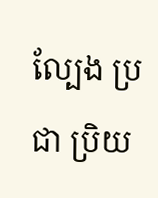ល្បែង ប្រជា ប្រិយ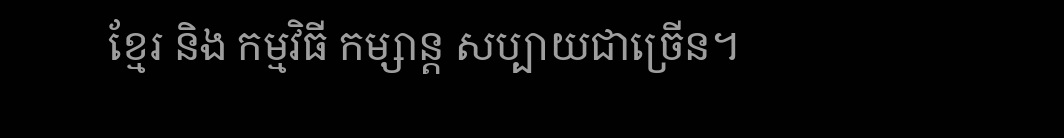ខ្មែរ និង កម្មវិធី កម្សាន្ត សប្បាយជាច្រើន។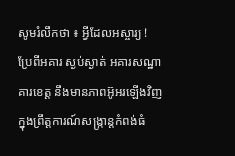សូមរំលឹកថា ៖ អ្វីដែលអស្ចារ្យ ! ប្រែពីអគារ ស្ងប់ស្ងាត់ អគារសណ្ឋាគារខេត្ត នឹងមានភាពអ៊ូអរឡើងវិញ ក្នុងព្រឹត្តការណ៍សង្រ្កាន្តកំពង់ធំ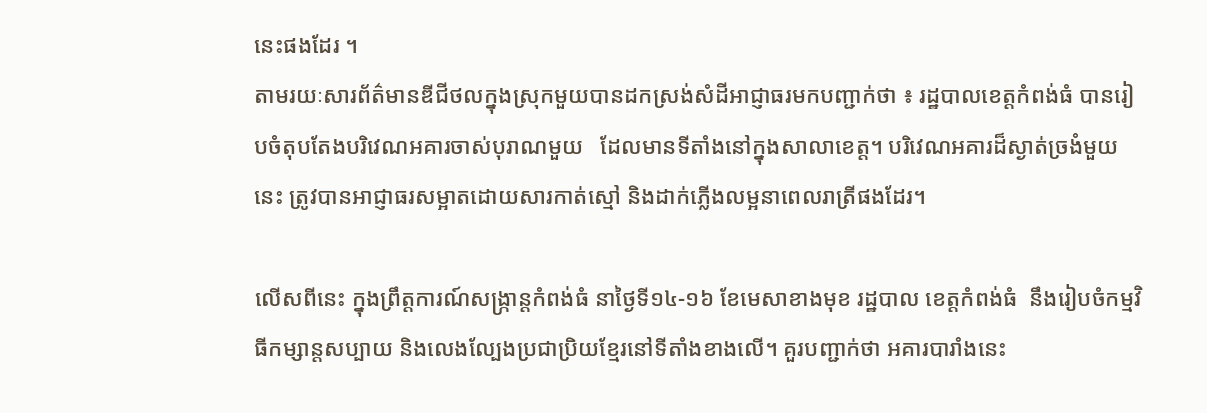នេះផងដែរ ។
តាមរយៈសារព័ត៌មានឌីជីថលក្នុងស្រុកមួយបានដកស្រង់សំដីអាជ្ញាធរមកបញ្ជាក់ថា ៖ រដ្ឋបាលខេត្តកំពង់ធំ បានរៀបចំតុបតែងបរិវេណអគារចាស់បុរាណមួយ   ដែលមានទីតាំងនៅក្នុងសាលាខេត្ត។ បរិវេណអគារដ៏ស្ងាត់ច្រងំមួយនេះ ត្រូវបានអាជ្ញាធរសម្អាតដោយសារកាត់ស្មៅ និងដាក់ភ្លើងលម្អនាពេលរាត្រីផងដែរ។

លើសពីនេះ ក្នុងព្រឹត្តការណ៍សង្រ្កាន្តកំពង់ធំ នាថ្ងៃទី១៤-១៦ ខែមេសាខាងមុខ រដ្ឋបាល ខេត្តកំពង់ធំ  នឹងរៀបចំកម្មវិធីកម្សាន្តសប្បាយ និងលេងល្បែងប្រជាប្រិយខ្មែរនៅទីតាំងខាងលើ។ គួរបញ្ជាក់ថា អគារបារាំងនេះ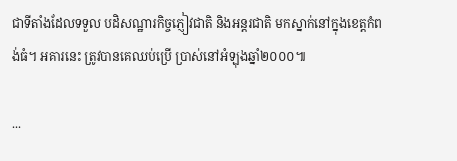ជាទីតាំងដែលទទួល បដិសណ្ឋារកិច្ចភ្ញៀវជាតិ និងអន្តរជាតិ មកស្នាក់នៅក្នុងខេត្តកំពង់ធំ។ អគារនេះ ត្រូវបានគេឈប់ប្រើ ប្រាស់នៅអំឡុងឆ្នាំ២០០០៕

...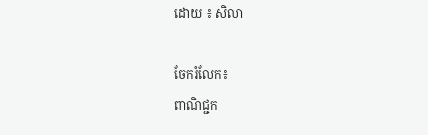ដោយ ៖ សិលា

ចែករំលែក៖
ពាណិជ្ជក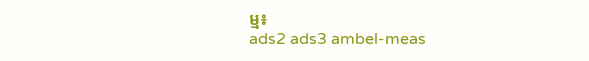ម្ម៖
ads2 ads3 ambel-meas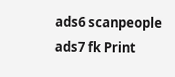ads6 scanpeople ads7 fk Print